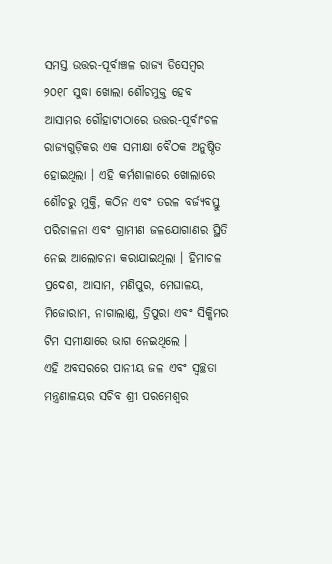ସମସ୍ତ ଉତ୍ତର-ପୂର୍ବାଞ୍ଚଳ ରାଜ୍ୟ ଡିସେମ୍ବର ୨୦୧୮ ସୁଦ୍ଧା ଖୋଲା ଶୌଚମୁକ୍ତ ହେବ
ଆସାମର ଗୌହାଟୀଠାରେ ଉତ୍ତର-ପୂର୍ବାଂଚଳ ରାଜ୍ୟଗୁଡ଼ିକର ଏକ ସମୀକ୍ଷା ବୈଠକ ଅନୁଷ୍ଠିତ ହୋଇଥିଲା । ଏହି କର୍ମଶାଳାରେ ଖୋଲାରେ ଶୌଚରୁ ମୁକ୍ତି, କଠିନ ଏବଂ ତରଳ ବର୍ଜ୍ୟବସ୍ତୁ ପରିଚାଳନା ଏବଂ ଗ୍ରାମୀଣ ଜଳଯୋଗାଣର ସ୍ଥିତି ନେଇ ଆଲୋଚନା କରାଯାଇଥିଲା । ହିମାଚଳ ପ୍ରଦେଶ, ଆସାମ, ମଣିପୁର, ମେଘାଳୟ, ମିଜୋରାମ, ନାଗାଲାଣ୍ଡ, ତ୍ରିପୁରା ଏବଂ ସିକ୍କିମର ଟିମ ସମୀକ୍ଷାରେ ଭାଗ ନେଇଥିଲେ ।
ଏହି ଅବସରରେ ପାନୀୟ ଜଳ ଏବଂ ସ୍ୱଚ୍ଛତା ମନ୍ତ୍ରଣାଳୟର ସଚିବ ଶ୍ରୀ ପରମେଶ୍ୱର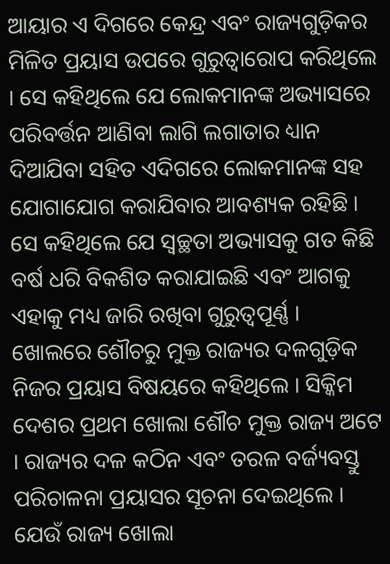ଆୟାର ଏ ଦିଗରେ କେନ୍ଦ୍ର ଏବଂ ରାଜ୍ୟଗୁଡ଼ିକର ମିଳିତ ପ୍ରୟାସ ଉପରେ ଗୁରୁତ୍ୱାରୋପ କରିଥିଲେ । ସେ କହିଥିଲେ ଯେ ଲୋକମାନଙ୍କ ଅଭ୍ୟାସରେ ପରିବର୍ତ୍ତନ ଆଣିବା ଲାଗି ଲଗାତାର ଧ୍ୟାନ ଦିଆଯିବା ସହିତ ଏଦିଗରେ ଲୋକମାନଙ୍କ ସହ ଯୋଗାଯୋଗ କରାଯିବାର ଆବଶ୍ୟକ ରହିଛି । ସେ କହିଥିଲେ ଯେ ସ୍ୱଚ୍ଛତା ଅଭ୍ୟାସକୁ ଗତ କିଛି ବର୍ଷ ଧରି ବିକଶିତ କରାଯାଇଛି ଏବଂ ଆଗକୁ ଏହାକୁ ମଧ୍ୟ ଜାରି ରଖିବା ଗୁରୁତ୍ୱପୂର୍ଣ୍ଣ ।
ଖୋଲରେ ଶୌଚରୁ ମୁକ୍ତ ରାଜ୍ୟର ଦଳଗୁଡ଼ିକ ନିଜର ପ୍ରୟାସ ବିଷୟରେ କହିଥିଲେ । ସିକ୍କିମ ଦେଶର ପ୍ରଥମ ଖୋଲା ଶୌଚ ମୁକ୍ତ ରାଜ୍ୟ ଅଟେ । ରାଜ୍ୟର ଦଳ କଠିନ ଏବଂ ତରଳ ବର୍ଜ୍ୟବସ୍ତୁ ପରିଚାଳନା ପ୍ରୟାସର ସୂଚନା ଦେଇଥିଲେ ।
ଯେଉଁ ରାଜ୍ୟ ଖୋଲା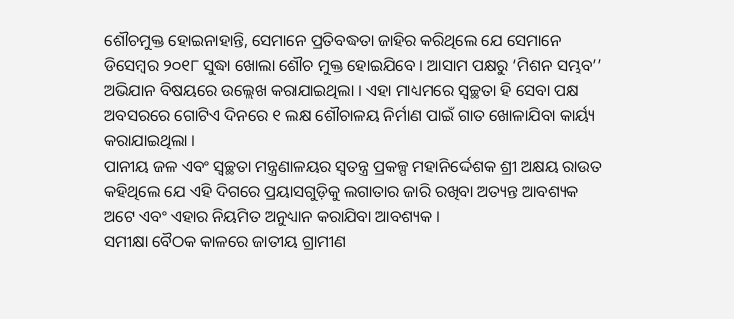ଶୌଚମୁକ୍ତ ହୋଇନାହାନ୍ତି, ସେମାନେ ପ୍ରତିବଦ୍ଧତା ଜାହିର କରିଥିଲେ ଯେ ସେମାନେ ଡିସେମ୍ବର ୨୦୧୮ ସୁଦ୍ଧା ଖୋଲା ଶୌଚ ମୁକ୍ତ ହୋଇଯିବେ । ଆସାମ ପକ୍ଷରୁ ‘ମିଶନ ସମ୍ଭବ’’ ଅଭିଯାନ ବିଷୟରେ ଉଲ୍ଲେଖ କରାଯାଇଥିଲା । ଏହା ମାଧ୍ୟମରେ ସ୍ୱଚ୍ଛତା ହି ସେବା ପକ୍ଷ ଅବସରରେ ଗୋଟିଏ ଦିନରେ ୧ ଲକ୍ଷ ଶୌଚାଳୟ ନିର୍ମାଣ ପାଇଁ ଗାତ ଖୋଳାଯିବା କାର୍ୟ୍ୟ କରାଯାଇଥିଲା ।
ପାନୀୟ ଜଳ ଏବଂ ସ୍ୱଚ୍ଛତା ମନ୍ତ୍ରଣାଳୟର ସ୍ୱତନ୍ତ୍ର ପ୍ରକଳ୍ପ ମହାନିର୍ଦ୍ଦେଶକ ଶ୍ରୀ ଅକ୍ଷୟ ରାଉତ କହିଥିଲେ ଯେ ଏହି ଦିଗରେ ପ୍ରୟାସଗୁଡ଼ିକୁ ଲଗାତାର ଜାରି ରଖିବା ଅତ୍ୟନ୍ତ ଆବଶ୍ୟକ ଅଟେ ଏବଂ ଏହାର ନିୟମିତ ଅନୁଧ୍ୟାନ କରାଯିବା ଆବଶ୍ୟକ ।
ସମୀକ୍ଷା ବୈଠକ କାଳରେ ଜାତୀୟ ଗ୍ରାମୀଣ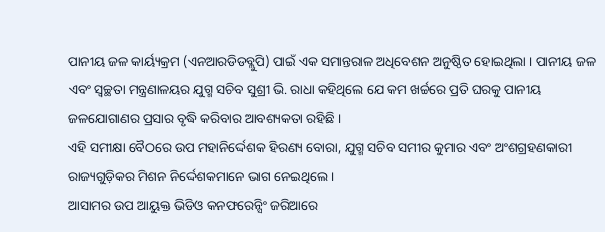ପାନୀୟ ଜଳ କାର୍ୟ୍ୟକ୍ରମ (ଏନଆରଡିଡବ୍ଲୁପି) ପାଇଁ ଏକ ସମାନ୍ତରାଳ ଅଧିବେଶନ ଅନୁଷ୍ଠିତ ହୋଇଥିଲା । ପାନୀୟ ଜଳ ଏବଂ ସ୍ୱଚ୍ଛତା ମନ୍ତ୍ରଣାଳୟର ଯୁଗ୍ମ ସଚିବ ସୁଶ୍ରୀ ଭି. ରାଧା କହିଥିଲେ ଯେ କମ ଖର୍ଚ୍ଚରେ ପ୍ରତି ଘରକୁ ପାନୀୟ ଜଳଯୋଗାଣର ପ୍ରସାର ବୃଦ୍ଧି କରିବାର ଆବଶ୍ୟକତା ରହିଛି ।
ଏହି ସମୀକ୍ଷା ବୈଠରେ ଉପ ମହାନିର୍ଦ୍ଦେଶକ ହିରଣ୍ୟ ବୋରା, ଯୁଗ୍ମ ସଚିବ ସମୀର କୁମାର ଏବଂ ଅଂଶଗ୍ରହଣକାରୀ ରାଜ୍ୟଗୁଡ଼ିକର ମିଶନ ନିର୍ଦ୍ଦେଶକମାନେ ଭାଗ ନେଇଥିଲେ ।
ଆସାମର ଉପ ଆୟୁକ୍ତ ଭିଡିଓ କନଫରେନ୍ସିଂ ଜରିଆରେ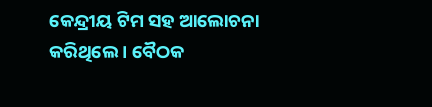କେନ୍ଦ୍ରୀୟ ଟିମ ସହ ଆଲୋଚନା କରିଥିଲେ । ବୈଠକ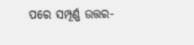ପରେ ସମ୍ପୂର୍ଣ୍ଣ ଉତ୍ତର-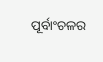ପୂର୍ବାଂଚଳର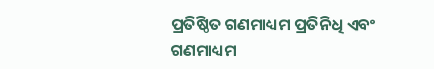ପ୍ରତିଷ୍ଠିତ ଗଣମାଧ୍ୟମ ପ୍ରତିନିଧି ଏବଂ ଗଣମାଧ୍ୟମ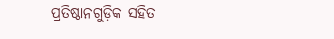ପ୍ରତିଷ୍ଠାନଗୁଡ଼ିକ ସହିତ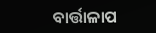ବାର୍ତ୍ତାଳାପ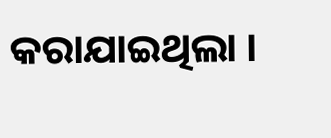କରାଯାଇଥିଲା ।